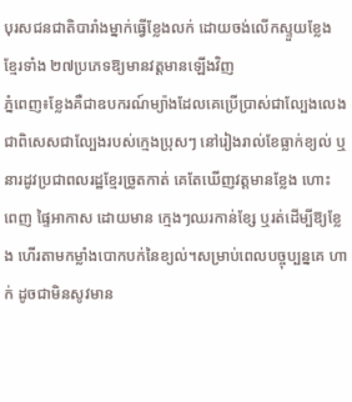បុរសជនជាតិបារាំងម្នាក់ធ្វើខ្លែងលក់ ដោយចង់លើកស្ទួយខ្លែង ខ្មែរទាំង ២៧ប្រភេទឱ្យមានវត្តមានឡើងវិញ
ភ្នំពេញ៖ខ្លែងគឺជាឧបករណ៍ម្យ៉ាងដែលគេប្រើប្រាស់ជាល្បែងលេង ជាពិសេសជាល្បែងរបស់ក្មេងប្រុសៗ នៅរៀងរាល់ខែធ្លាក់ខ្យល់ ឬនារដូវប្រជាពលរដ្ឋខ្មែរច្រូតកាត់ គេតែឃើញវត្តមានខ្លែង ហោះ ពេញ ផ្ទៃអាកាស ដោយមាន ក្មេងៗឈរកាន់ខ្សែ ឬរត់ដើម្បីឱ្យខ្លែង ហើរតាមកម្លាំងបោកបក់នៃខ្យល់។សម្រាប់ពេលបច្ចុប្បន្នគេ ហាក់ ដូចជាមិនសូវមាន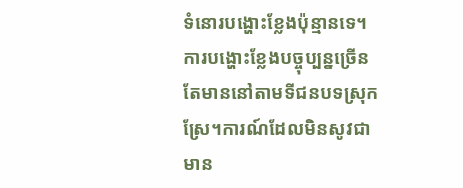ទំនោរបង្ហោះខ្លែងប៉ុន្មានទេ។
ការបង្ហោះខ្លែងបច្ចុប្បន្នច្រើនតែមាននៅតាមទីជនបទស្រុកស្រែ។ការណ៍ដែលមិនសូវជាមាន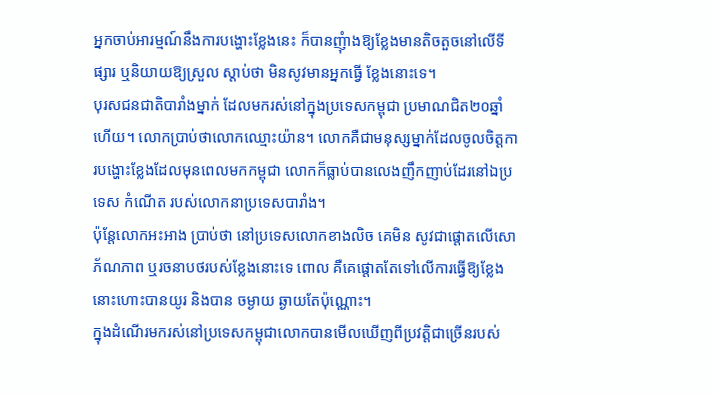អ្នកចាប់អារម្មណ៍នឹងការបង្ហោះខ្លែងនេះ ក៏បានញុំាងឱ្យខ្លែងមានតិចតួចនៅលើទីផ្សារ ឬនិយាយឱ្យស្រួល ស្ដាប់ថា មិនសូវមានអ្នកធ្វើ ខ្លែងនោះទេ។
បុរសជនជាតិបារាំងម្នាក់ ដែលមករស់នៅក្នុងប្រទេសកម្ពុជា ប្រមាណជិត២០ឆ្នាំហើយ។ លោកប្រាប់ថាលោកឈ្មោះយ៉ាន។ លោកគឺជាមនុស្សម្នាក់ដែលចូលចិត្តការបង្ហោះខ្លែងដែលមុនពេលមកកម្ពុជា លោកក៏ធ្លាប់បានលេងញឹកញាប់ដែរនៅឯប្រទេស កំណើត របស់លោកនាប្រទេសបារាំង។
ប៉ុន្តែលោកអះអាង ប្រាប់ថា នៅប្រទេសលោកខាងលិច គេមិន សូវជាផ្ដោតលើសោភ័ណភាព ឬរចនាបថរបស់ខ្លែងនោះទេ ពោល គឺគេផ្ដោតតែទៅលើការធ្វើឱ្យខ្លែងនោះហោះបានយូរ និងបាន ចម្ងាយ ឆ្ងាយតែប៉ុណ្ណោះ។
ក្នុងដំណើរមករស់នៅប្រទេសកម្ពុជាលោកបានមើលឃើញពីប្រវត្តិជាច្រើនរបស់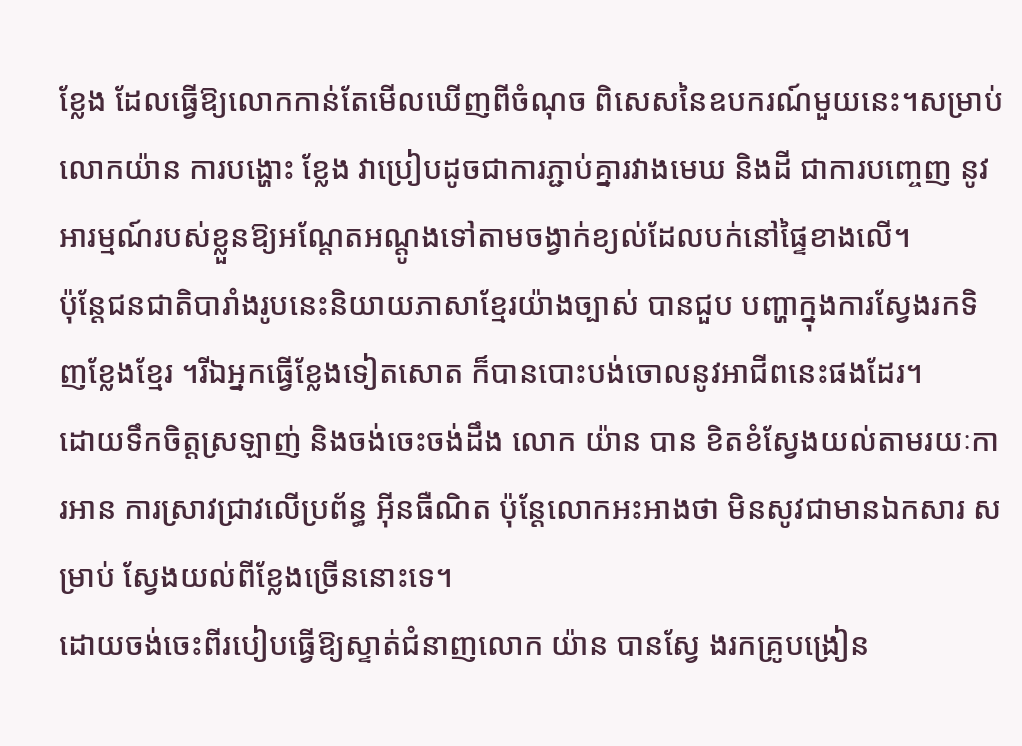ខ្លែង ដែលធ្វើឱ្យលោកកាន់តែមើលឃើញពីចំណុច ពិសេសនៃឧបករណ៍មួយនេះ។សម្រាប់លោកយ៉ាន ការបង្ហោះ ខ្លែង វាប្រៀបដូចជាការភ្ជាប់គ្នារវាងមេឃ និងដី ជាការបញ្ចេញ នូវ អារម្មណ៍របស់ខ្លួនឱ្យអណ្ដែតអណ្ដូងទៅតាមចង្វាក់ខ្យល់ដែលបក់នៅផ្ទៃខាងលើ។
ប៉ុន្តែជនជាតិបារាំងរូបនេះនិយាយភាសាខ្មែរយ៉ាងច្បាស់ បានជួប បញ្ហាក្នុងការស្វែងរកទិញខ្លែងខ្មែរ ។រីឯអ្នកធ្វើខ្លែងទៀតសោត ក៏បានបោះបង់ចោលនូវអាជីពនេះផងដែរ។
ដោយទឹកចិត្តស្រឡាញ់ និងចង់ចេះចង់ដឹង លោក យ៉ាន បាន ខិតខំស្វែងយល់តាមរយៈការអាន ការស្រាវជ្រាវលើប្រព័ន្ធ អ៊ីនធឺណិត ប៉ុន្តែលោកអះអាងថា មិនសូវជាមានឯកសារ សម្រាប់ ស្វែងយល់ពីខ្លែងច្រើននោះទេ។
ដោយចង់ចេះពីរបៀបធ្វើឱ្យស្ទាត់ជំនាញលោក យ៉ាន បានស្វែ ងរកគ្រូបង្រៀន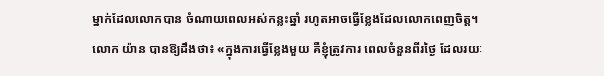ម្នាក់ដែលលោកបាន ចំណាយពេលអស់កន្លះឆ្នាំ រហូតអាចធ្វើខ្លែងដែលលោកពេញចិត្ត។
លោក យ៉ាន បានឱ្យដឹងថា៖ «ក្នុងការធ្វើខ្លែងមួយ គឺខ្ញុំត្រូវការ ពេលចំនួនពីរថ្ងៃ ដែលរយៈ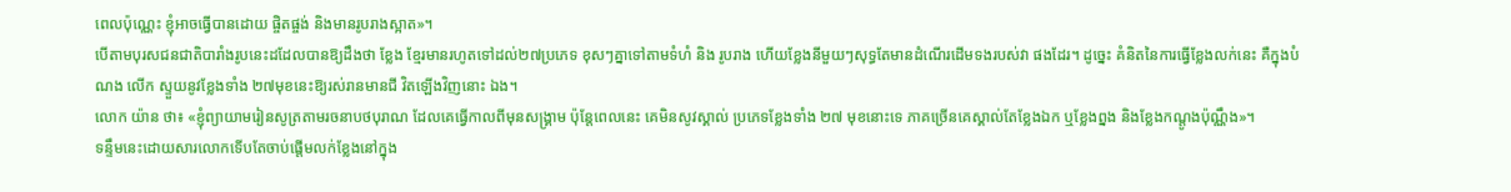ពេលប៉ុណ្ណេះ ខ្ញុំអាចធ្វើបានដោយ ផ្ចិតផ្ចង់ និងមានរូបរាងស្អាត»។
បើតាមបុរសជនជាតិបារាំងរូបនេះដដែលបានឱ្យដឹងថា ខ្លែង ខ្មែរមានរហូតទៅដល់២៧ប្រភេទ ខុសៗគ្នាទៅតាមទំហំ និង រូបរាង ហើយខ្លែងនីមួយៗសុទ្ធតែមានដំណើរដើមទងរបស់វា ផងដែរ។ ដូច្នេះ គំនិតនៃការធ្វើខ្លែងលក់នេះ គឺក្នុងបំណង លើក ស្ទួយនូវខ្លែងទាំង ២៧មុខនេះឱ្យរស់រានមានជី វិតឡើងវិញនោះ ឯង។
លោក យ៉ាន ថា៖ «ខ្ញុំព្យាយាមរៀនសូត្រតាមរចនាបថបុរាណ ដែលគេធ្វើកាលពីមុនសង្រ្គាម ប៉ុន្តែពេលនេះ គេមិនសូវស្គាល់ ប្រភេទខ្លែងទាំង ២៧ មុខនោះទេ ភាគច្រើនគេស្គាល់តែខ្លែងឯក ឬខ្លែងព្នង និងខ្លែងកណ្ដូងប៉ុណ្ណឹង»។
ទន្ទឹមនេះដោយសារលោកទើបតែចាប់ផ្ដើមលក់ខ្លែងនៅក្នុង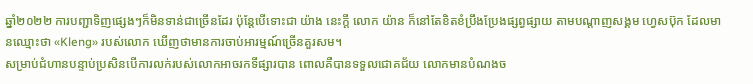ឆ្នាំ២០២២ ការបញ្ជាទិញផ្សេងៗក៏មិនទាន់ជាច្រើនដែរ ប៉ុន្តែបើទោះជា យ៉ាង នេះក្ដី លោក យ៉ាន ក៏នៅតែខិតខំប្រឹងប្រែងផ្សព្វផ្សាយ តាមបណ្ដាញសង្គម ហ្វេសប៊ុក ដែលមានឈ្មោះថា «Kleng» របស់លោក ឃើញថាមានការចាប់អារម្មណ៍ច្រើនគួរសម។
សម្រាប់ជំហានបន្ទាប់ប្រសិនបើការលក់របស់លោកអាចរកទីផ្សារបាន ពោលគឺបានទទួលជោគជ័យ លោកមានបំណងច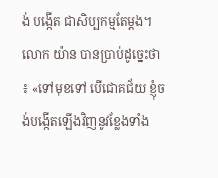ង់ បង្កើត ជាសិប្បកម្មតែម្ដង។
លោក យ៉ាន បានប្រាប់ដូច្នេះថា ៖ «ទៅមុខទៅ បើជោគជ័យ ខ្ញុំចង់បង្កើតឡើងវិញនូវខ្លែងទាំង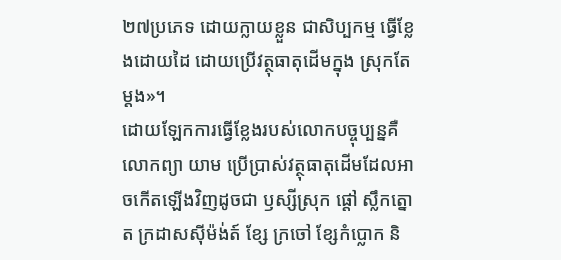២៧ប្រភេទ ដោយក្លាយខ្លួន ជាសិប្បកម្ម ធ្វើខ្លែងដោយដៃ ដោយប្រើវត្ថុធាតុដើមក្នុង ស្រុកតែម្ដង»។
ដោយឡែកការធ្វើខ្លែងរបស់លោកបច្ចុប្បន្នគឺ លោកព្យា យាម ប្រើប្រាស់វត្ថុធាតុដើមដែលអាចកើតឡើងវិញដូចជា ឫស្សីស្រុក ផ្ដៅ ស្លឹកត្នោត ក្រដាសស៊ីម៉ង់ត៍ ខ្សែ ក្រចៅ ខ្សែកំប្លោក និ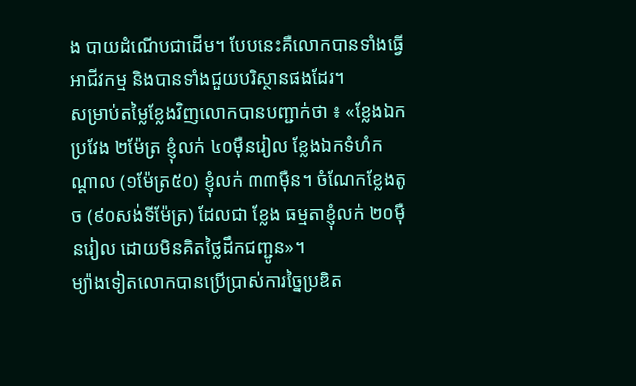ង បាយដំណើបជាដើម។ បែបនេះគឺលោកបានទាំងធ្វើអាជីវកម្ម និងបានទាំងជួយបរិស្ថានផងដែរ។
សម្រាប់តម្លៃខ្លែងវិញលោកបានបញ្ជាក់ថា ៖ «ខ្លែងឯកប្រវែង ២ម៉ែត្រ ខ្ញុំលក់ ៤០ម៉ឺនរៀល ខ្លែងឯកទំហំកណ្ដាល (១ម៉ែត្រ៥០) ខ្ញុំលក់ ៣៣ម៉ឺន។ ចំណែកខ្លែងតូច (៩០សង់ទីម៉ែត្រ) ដែលជា ខ្លែង ធម្មតាខ្ញុំលក់ ២០ម៉ឺនរៀល ដោយមិនគិតថ្លៃដឹកជញ្ជូន»។
ម្យ៉ាងទៀតលោកបានប្រើប្រាស់ការច្នៃប្រឌិត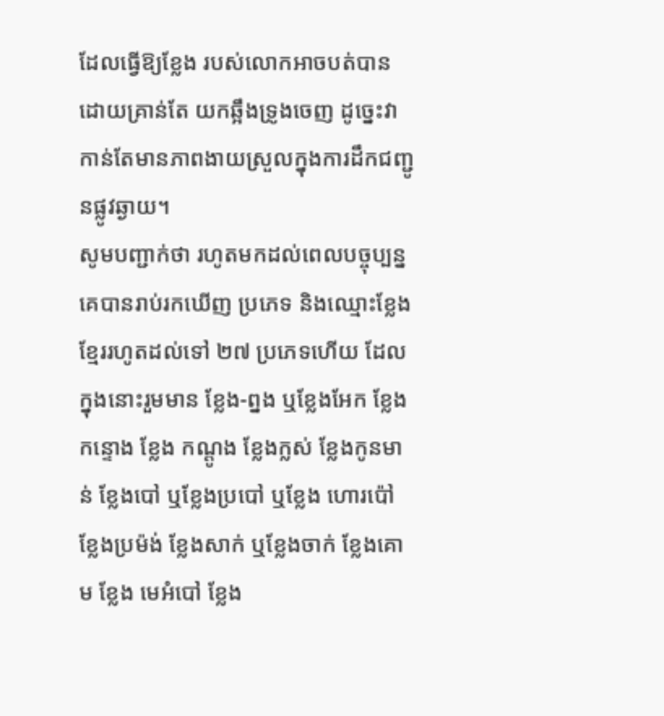ដែលធ្វើឱ្យខ្លែង របស់លោកអាចបត់បាន ដោយគ្រាន់តែ យកឆ្អឹងទ្រូងចេញ ដូច្នេះវាកាន់តែមានភាពងាយស្រួលក្នុងការដឹកជញ្ជូនផ្លូវឆ្ងាយ។
សូមបញ្ជាក់ថា រហូតមកដល់ពេលបច្ចុប្បន្ន គេបានរាប់រកឃើញ ប្រភេទ និងឈ្មោះខ្លែងខ្មែររហូតដល់ទៅ ២៧ ប្រភេទហើយ ដែលក្នុងនោះរួមមាន ខ្លែង-ព្នង ឬខ្លែងអែក ខ្លែងកន្ទោង ខ្លែង កណ្ដូង ខ្លែងក្លស់ ខ្លែងកូនមាន់ ខ្លែងបៅ ឬខ្លែងប្របៅ ឬខ្លែង ហោរប៉ៅ ខ្លែងប្រម៉ង់ ខ្លែងសាក់ ឬខ្លែងចាក់ ខ្លែងគោម ខ្លែង មេអំបៅ ខ្លែង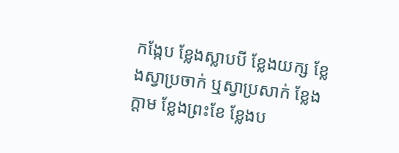កង្កែប ខ្លែងស្លាបបី ខ្លែងយក្ស ខ្លែងស្វាប្រចាក់ ឬស្វាប្រសាក់ ខ្លែងក្ដាម ខ្លែងព្រះខែ ខ្លែងប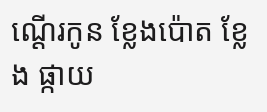ណ្ដើរកូន ខ្លែងប៉ោត ខ្លែង ផ្កាយ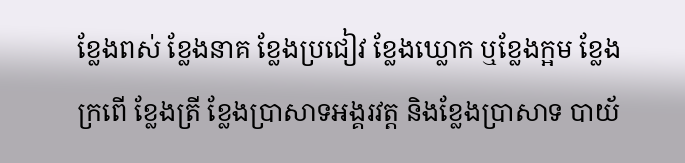ខ្លែងពស់ ខ្លែងនាគ ខ្លែងប្រជៀវ ខ្លែងឃ្លោក ឬខ្លែងក្អម ខ្លែងក្រពើ ខ្លែងត្រី ខ្លែងប្រាសាទអង្គរវត្ត និងខ្លែងប្រាសាទ បាយ័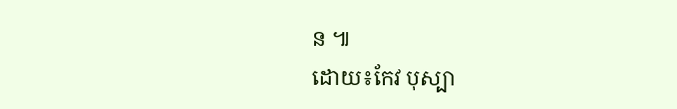ន ៕
ដោយ៖កែវ បុស្បា